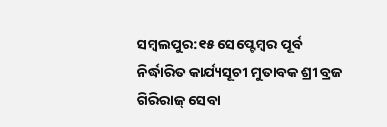ସମ୍ବଲପୁର:୧୫ ସେପ୍ଟେମ୍ବର ପୂର୍ବ ନିର୍ଦ୍ଧାରିତ କାର୍ଯ୍ୟସୂଚୀ ମୁତାବକ ଶ୍ରୀ ବ୍ରଜ ଗିରିରାଜ୍ ସେବା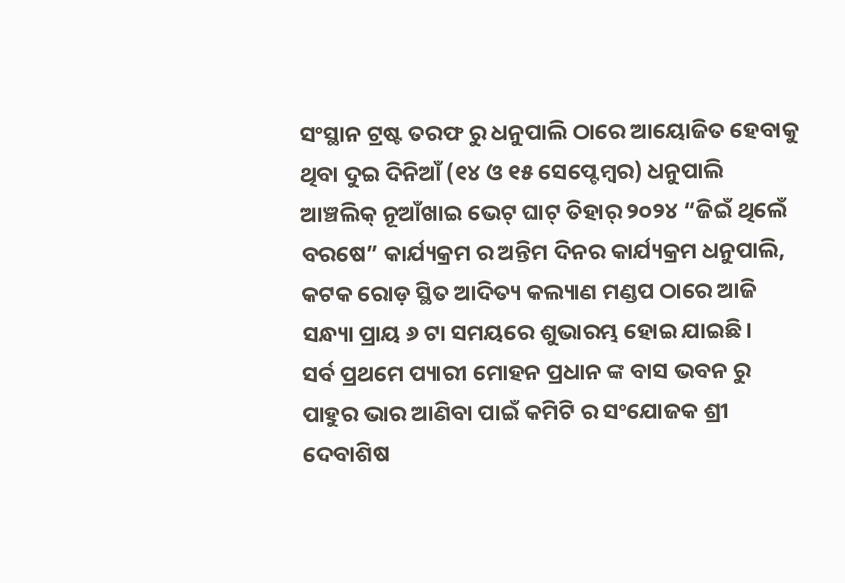ସଂସ୍ଥାନ ଟ୍ରଷ୍ଟ ତରଫ ରୁ ଧନୁପାଲି ଠାରେ ଆୟୋଜିତ ହେବାକୁ ଥିବା ଦୁଇ ଦିନିଆଁ (୧୪ ଓ ୧୫ ସେପ୍ଟେମ୍ୱର) ଧନୁପାଲି ଆଞ୍ଚଲିକ୍ ନୂଆଁଖାଇ ଭେଟ୍ ଘାଟ୍ ତିହାର୍ ୨୦୨୪ “ଜିଇଁ ଥିଲେଁ ବରଷେ” କାର୍ଯ୍ୟକ୍ରମ ର ଅନ୍ତିମ ଦିନର କାର୍ଯ୍ୟକ୍ରମ ଧନୁପାଲି, କଟକ ରୋଡ଼ ସ୍ଥିତ ଆଦିତ୍ୟ କଲ୍ୟାଣ ମଣ୍ଡପ ଠାରେ ଆଜି ସନ୍ଧ୍ୟା ପ୍ରାୟ ୬ ଟା ସମୟରେ ଶୁଭାରମ୍ଭ ହୋଇ ଯାଇଛି।
ସର୍ବ ପ୍ରଥମେ ପ୍ୟାରୀ ମୋହନ ପ୍ରଧାନ ଙ୍କ ବାସ ଭବନ ରୁ ପାହୁର ଭାର ଆଣିବା ପାଇଁ କମିଟି ର ସଂଯୋଜକ ଶ୍ରୀ ଦେବାଶିଷ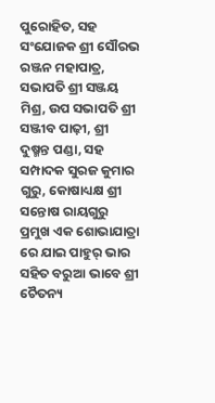ପୁରୋହିତ, ସହ ସଂଯୋଜକ ଶ୍ରୀ ସୌରଭ ରଞ୍ଜନ ମହାପାତ୍ର, ସଭାପତି ଶ୍ରୀ ସଞ୍ଜୟ ମିଶ୍ର, ଉପ ସଭାପତି ଶ୍ରୀ ସଞ୍ଜୀବ ପାଢ଼ୀ, ଶ୍ରୀ ଦୁଷ୍ମନ୍ତ ପଣ୍ଡା, ସହ ସମ୍ପାଦକ ସୁରଜ କୁମାର ଗୁରୁ, କୋଷାଧ୍ୟକ୍ଷ ଶ୍ରୀ ସନ୍ତୋଷ ରାୟଗୁରୁ ପ୍ରମୁଖ ଏକ ଶୋଭାଯାତ୍ରା ରେ ଯାଇ ପାହୁର୍ ଭାର ସହିତ ବରୁଆ ଭାବେ ଶ୍ରୀ ଚୈତନ୍ୟ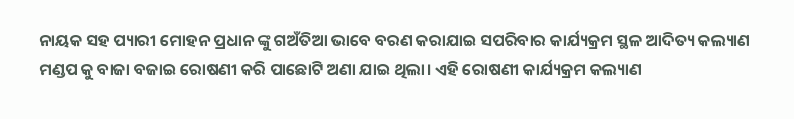ନାୟକ ସହ ପ୍ୟାରୀ ମୋହନ ପ୍ରଧାନ ଙ୍କୁ ଗଅଁତିଆ ଭାବେ ବରଣ କରାଯାଇ ସପରିବାର କାର୍ଯ୍ୟକ୍ରମ ସ୍ଥଳ ଆଦିତ୍ୟ କଲ୍ୟାଣ ମଣ୍ଡପ କୁ ବାଜା ବଜାଇ ରୋଷଣୀ କରି ପାଛୋଟି ଅଣା ଯାଇ ଥିଲା। ଏହି ରୋଷଣୀ କାର୍ଯ୍ୟକ୍ରମ କଲ୍ୟାଣ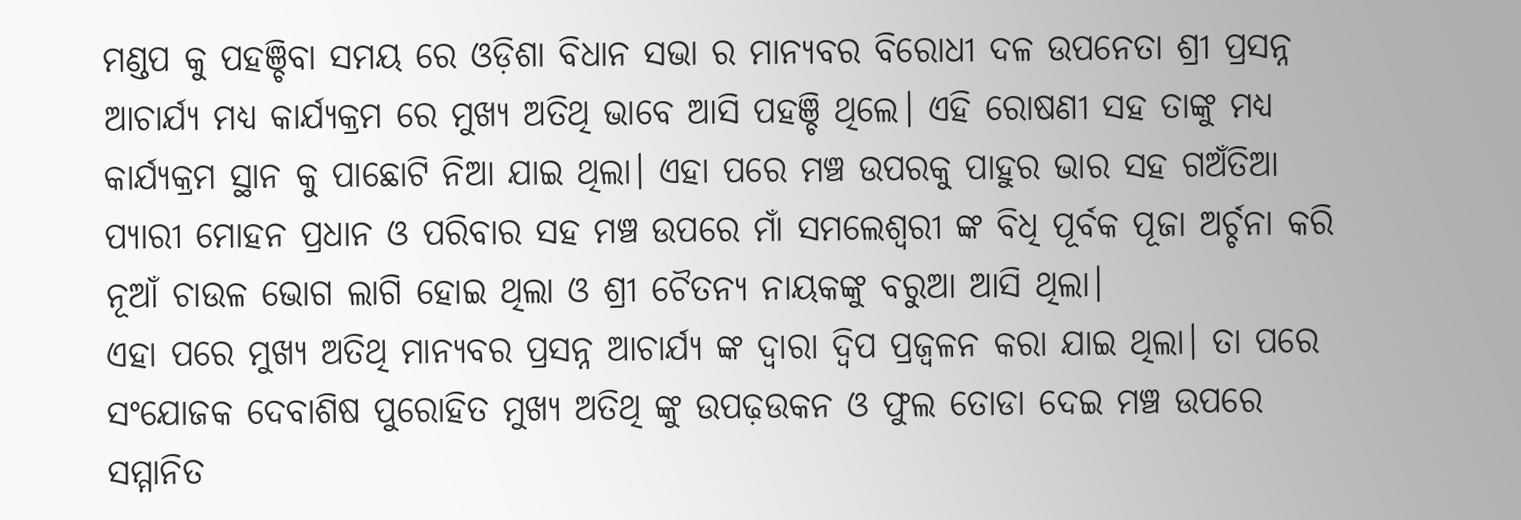ମଣ୍ଡପ କୁ ପହଞ୍ଚିବା ସମୟ ରେ ଓଡ଼ିଶା ବିଧାନ ସଭା ର ମାନ୍ୟବର ବିରୋଧୀ ଦଳ ଉପନେତା ଶ୍ରୀ ପ୍ରସନ୍ନ ଆଚାର୍ଯ୍ୟ ମଧ୍ୟ କାର୍ଯ୍ୟକ୍ରମ ରେ ମୁଖ୍ୟ ଅତିଥି ଭାବେ ଆସି ପହଞ୍ଚି ଥିଲେ। ଏହି ରୋଷଣୀ ସହ ତାଙ୍କୁ ମଧ୍ୟ କାର୍ଯ୍ୟକ୍ରମ ସ୍ଥାନ କୁ ପାଛୋଟି ନିଆ ଯାଇ ଥିଲା। ଏହା ପରେ ମଞ୍ଚ ଉପରକୁ ପାହୁର ଭାର ସହ ଗଅଁତିଆ ପ୍ୟାରୀ ମୋହନ ପ୍ରଧାନ ଓ ପରିବାର ସହ ମଞ୍ଚ ଉପରେ ମାଁ ସମଲେଶ୍ଵରୀ ଙ୍କ ବିଧି ପୂର୍ବକ ପୂଜା ଅର୍ଚ୍ଚନା କରି ନୂଆଁ ଚାଉଳ ଭୋଗ ଲାଗି ହୋଇ ଥିଲା ଓ ଶ୍ରୀ ଚୈତନ୍ୟ ନାୟକଙ୍କୁ ବରୁଆ ଆସି ଥିଲା।
ଏହା ପରେ ମୁଖ୍ୟ ଅତିଥି ମାନ୍ୟବର ପ୍ରସନ୍ନ ଆଚାର୍ଯ୍ୟ ଙ୍କ ଦ୍ଵାରା ଦ୍ଵିପ ପ୍ରଜ୍ବଳନ କରା ଯାଇ ଥିଲା। ତା ପରେ ସଂଯୋଜକ ଦେବାଶିଷ ପୁରୋହିତ ମୁଖ୍ୟ ଅତିଥି ଙ୍କୁ ଉପଢ଼ଉକନ ଓ ଫୁଲ ତୋଡା ଦେଇ ମଞ୍ଚ ଉପରେ ସମ୍ମାନିତ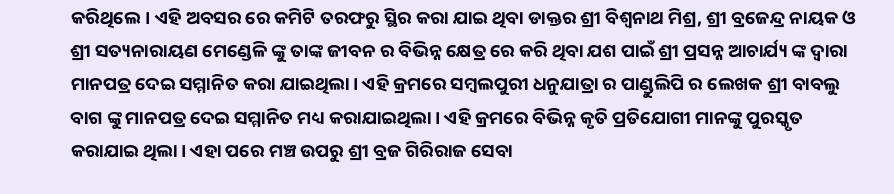କରିଥିଲେ। ଏହି ଅବସର ରେ କମିଟି ତରଫରୁ ସ୍ଥିର କରା ଯାଇ ଥିବା ଡାକ୍ତର ଶ୍ରୀ ବିଶ୍ଵନାଥ ମିଶ୍ର, ଶ୍ରୀ ବ୍ରଜେନ୍ଦ୍ର ନାୟକ ଓ ଶ୍ରୀ ସତ୍ୟନାରାୟଣ ମେଣ୍ଡେଳି ଙ୍କୁ ତାଙ୍କ ଜୀବନ ର ବିଭିନ୍ନ କ୍ଷେତ୍ର ରେ କରି ଥିବା ଯଶ ପାଇଁ ଶ୍ରୀ ପ୍ରସନ୍ନ ଆଚାର୍ଯ୍ୟ ଙ୍କ ଦ୍ଵାରା ମାନପତ୍ର ଦେଇ ସମ୍ମାନିତ କରା ଯାଇଥିଲା। ଏହି କ୍ରମରେ ସମ୍ବଲପୁରୀ ଧନୁଯାତ୍ରା ର ପାଣ୍ଡୁଲିପି ର ଲେଖକ ଶ୍ରୀ ବାବଲୁ ବାଗ ଙ୍କୁ ମାନପତ୍ର ଦେଇ ସମ୍ମାନିତ ମଧ୍ୟ କରାଯାଇଥିଲା। ଏହି କ୍ରମରେ ବିଭିନ୍ନ କୃତି ପ୍ରତିଯୋଗୀ ମାନଙ୍କୁ ପୁରସ୍କୃତ କରାଯାଇ ଥିଲା। ଏହା ପରେ ମଞ୍ଚ ଉପରୁ ଶ୍ରୀ ବ୍ରଜ ଗିରିରାଜ ସେବା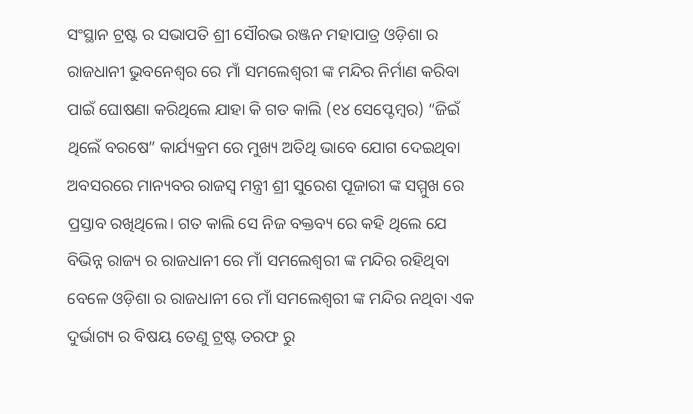ସଂସ୍ଥାନ ଟ୍ରଷ୍ଟ ର ସଭାପତି ଶ୍ରୀ ସୌରଭ ରଞ୍ଜନ ମହାପାତ୍ର ଓଡ଼ିଶା ର ରାଜଧାନୀ ଭୁବନେଶ୍ବର ରେ ମାଁ ସମଲେଶ୍ଵରୀ ଙ୍କ ମନ୍ଦିର ନିର୍ମାଣ କରିବା ପାଇଁ ଘୋଷଣା କରିଥିଲେ ଯାହା କି ଗତ କାଲି (୧୪ ସେପ୍ଟେମ୍ବର) “ଜିଇଁ ଥିଲେଁ ବରଷେ” କାର୍ଯ୍ୟକ୍ରମ ରେ ମୁଖ୍ୟ ଅତିଥି ଭାବେ ଯୋଗ ଦେଇଥିବା ଅବସରରେ ମାନ୍ୟବର ରାଜସ୍ବ ମନ୍ତ୍ରୀ ଶ୍ରୀ ସୁରେଶ ପୂଜାରୀ ଙ୍କ ସମ୍ମୁଖ ରେ ପ୍ରସ୍ତାବ ରଖିଥିଲେ। ଗତ କାଲି ସେ ନିଜ ବକ୍ତବ୍ୟ ରେ କହି ଥିଲେ ଯେ ବିଭିନ୍ନ ରାଜ୍ୟ ର ରାଜଧାନୀ ରେ ମାଁ ସମଲେଶ୍ଵରୀ ଙ୍କ ମନ୍ଦିର ରହିଥିବା ବେଳେ ଓଡ଼ିଶା ର ରାଜଧାନୀ ରେ ମାଁ ସମଲେଶ୍ଵରୀ ଙ୍କ ମନ୍ଦିର ନଥିବା ଏକ ଦୁର୍ଭାଗ୍ୟ ର ବିଷୟ ତେଣୁ ଟ୍ରଷ୍ଟ ତରଫ ରୁ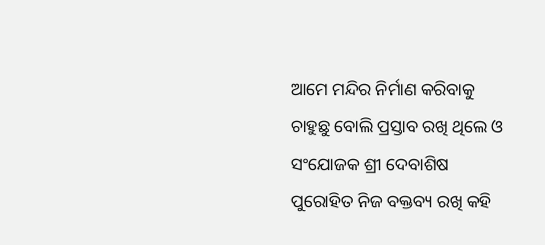ଆମେ ମନ୍ଦିର ନିର୍ମାଣ କରିବାକୁ ଚାହୁଛୁ ବୋଲି ପ୍ରସ୍ତାବ ରଖି ଥିଲେ ଓ ସଂଯୋଜକ ଶ୍ରୀ ଦେବାଶିଷ ପୁରୋହିତ ନିଜ ବକ୍ତବ୍ୟ ରଖି କହି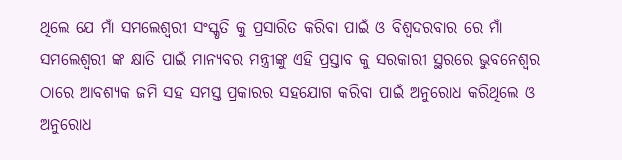ଥିଲେ ଯେ ମାଁ ସମଲେଶ୍ଵରୀ ସଂସ୍କୃତି କୁ ପ୍ରସାରିତ କରିବା ପାଇଁ ଓ ବିଶ୍ଵଦରବାର ରେ ମାଁ ସମଲେଶ୍ଵରୀ ଙ୍କ କ୍ଷାତି ପାଇଁ ମାନ୍ୟବର ମନ୍ତ୍ରୀଙ୍କୁ ଏହି ପ୍ରସ୍ତାବ କୁ ସରକାରୀ ସ୍ଥରରେ ଭୁବନେଶ୍ବର ଠାରେ ଆବଶ୍ୟକ ଜମି ସହ ସମସ୍ତ ପ୍ରକାରର ସହଯୋଗ କରିବା ପାଇଁ ଅନୁରୋଧ କରିଥିଲେ ଓ ଅନୁରୋଧ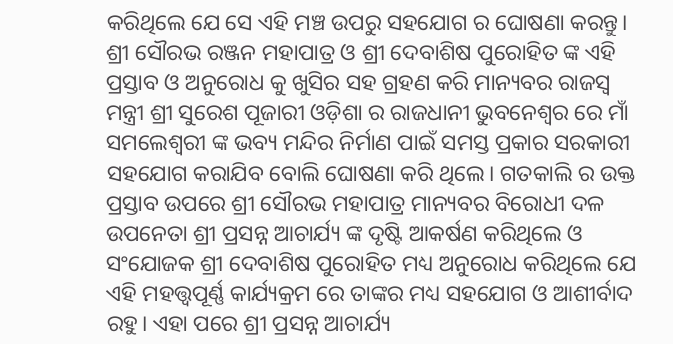କରିଥିଲେ ଯେ ସେ ଏହି ମଞ୍ଚ ଉପରୁ ସହଯୋଗ ର ଘୋଷଣା କରନ୍ତୁ। ଶ୍ରୀ ସୌରଭ ରଞ୍ଜନ ମହାପାତ୍ର ଓ ଶ୍ରୀ ଦେବାଶିଷ ପୁରୋହିତ ଙ୍କ ଏହି ପ୍ରସ୍ତାବ ଓ ଅନୁରୋଧ କୁ ଖୁସିର ସହ ଗ୍ରହଣ କରି ମାନ୍ୟବର ରାଜସ୍ବ ମନ୍ତ୍ରୀ ଶ୍ରୀ ସୁରେଶ ପୂଜାରୀ ଓଡ଼ିଶା ର ରାଜଧାନୀ ଭୁବନେଶ୍ବର ରେ ମାଁ ସମଲେଶ୍ଵରୀ ଙ୍କ ଭବ୍ୟ ମନ୍ଦିର ନିର୍ମାଣ ପାଇଁ ସମସ୍ତ ପ୍ରକାର ସରକାରୀ ସହଯୋଗ କରାଯିବ ବୋଲି ଘୋଷଣା କରି ଥିଲେ। ଗତକାଲି ର ଉକ୍ତ ପ୍ରସ୍ତାବ ଉପରେ ଶ୍ରୀ ସୌରଭ ମହାପାତ୍ର ମାନ୍ୟବର ବିରୋଧୀ ଦଳ ଉପନେତା ଶ୍ରୀ ପ୍ରସନ୍ନ ଆଚାର୍ଯ୍ୟ ଙ୍କ ଦୃଷ୍ଟି ଆକର୍ଷଣ କରିଥିଲେ ଓ ସଂଯୋଜକ ଶ୍ରୀ ଦେବାଶିଷ ପୁରୋହିତ ମଧ୍ୟ ଅନୁରୋଧ କରିଥିଲେ ଯେ ଏହି ମହତ୍ତ୍ୱପୂର୍ଣ୍ଣ କାର୍ଯ୍ୟକ୍ରମ ରେ ତାଙ୍କର ମଧ୍ୟ ସହଯୋଗ ଓ ଆଶୀର୍ବାଦ ରହୁ। ଏହା ପରେ ଶ୍ରୀ ପ୍ରସନ୍ନ ଆଚାର୍ଯ୍ୟ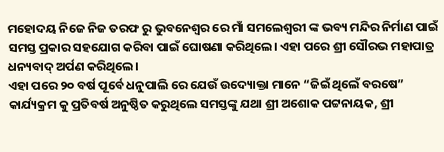ମହୋଦୟ ନିଜେ ନିଜ ତରଫ ରୁ ଭୁବନେଶ୍ବର ରେ ମାଁ ସମଲେଶ୍ଵରୀ ଙ୍କ ଭବ୍ୟ ମନ୍ଦିର ନିର୍ମାଣ ପାଇଁ ସମସ୍ତ ପ୍ରକାର ସହଯୋଗ କରିବା ପାଇଁ ଘୋଷଣା କରିଥିଲେ। ଏହା ପରେ ଶ୍ରୀ ସୌରଭ ମହାପାତ୍ର ଧନ୍ୟବାଦ୍ ଅର୍ପଣ କରିଥିଲେ।
ଏହା ପରେ ୨୦ ବର୍ଷ ପୂର୍ବେ ଧନୁପାଲି ରେ ଯେଉଁ ଉଦ୍ୟୋକ୍ତା ମାନେ “ଜିଇଁ ଥିଲେଁ ବରଷେ” କାର୍ଯ୍ୟକ୍ରମ କୁ ପ୍ରତିବର୍ଷ ଅନୁଷ୍ଠିତ କରୁଥିଲେ ସମସ୍ତଙ୍କୁ ଯଥା ଶ୍ରୀ ଅଶୋକ ପଟ୍ଟନାୟକ, ଶ୍ରୀ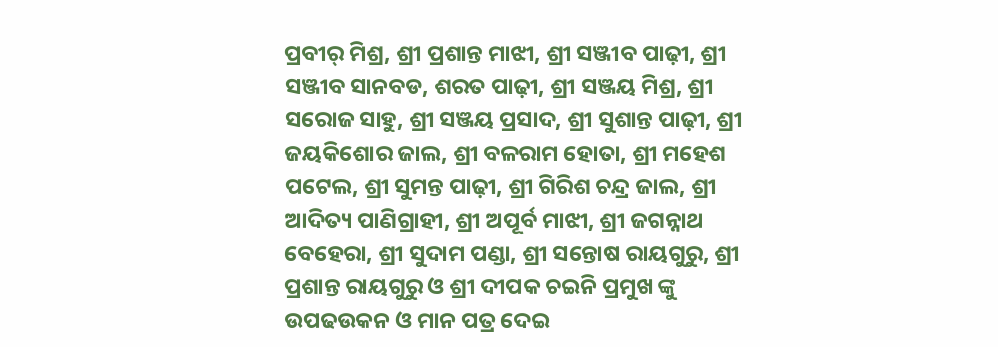ପ୍ରବୀର୍ ମିଶ୍ର, ଶ୍ରୀ ପ୍ରଶାନ୍ତ ମାଝୀ, ଶ୍ରୀ ସଞ୍ଜୀବ ପାଢ଼ୀ, ଶ୍ରୀ ସଞ୍ଜୀବ ସାନବଡ, ଶରତ ପାଢ଼ୀ, ଶ୍ରୀ ସଞ୍ଜୟ ମିଶ୍ର, ଶ୍ରୀ ସରୋଜ ସାହୁ, ଶ୍ରୀ ସଞ୍ଜୟ ପ୍ରସାଦ, ଶ୍ରୀ ସୁଶାନ୍ତ ପାଢ଼ୀ, ଶ୍ରୀ ଜୟକିଶୋର ଜାଲ, ଶ୍ରୀ ବଳରାମ ହୋତା, ଶ୍ରୀ ମହେଶ ପଟେଲ, ଶ୍ରୀ ସୁମନ୍ତ ପାଢ଼ୀ, ଶ୍ରୀ ଗିରିଶ ଚନ୍ଦ୍ର ଜାଲ, ଶ୍ରୀ ଆଦିତ୍ୟ ପାଣିଗ୍ରାହୀ, ଶ୍ରୀ ଅପୂର୍ବ ମାଝୀ, ଶ୍ରୀ ଜଗନ୍ନାଥ ବେହେରା, ଶ୍ରୀ ସୁଦାମ ପଣ୍ଡା, ଶ୍ରୀ ସନ୍ତୋଷ ରାୟଗୁରୁ, ଶ୍ରୀ ପ୍ରଶାନ୍ତ ରାୟଗୁରୁ ଓ ଶ୍ରୀ ଦୀପକ ଚଇନି ପ୍ରମୁଖ ଙ୍କୁ ଉପଢଉକନ ଓ ମାନ ପତ୍ର ଦେଇ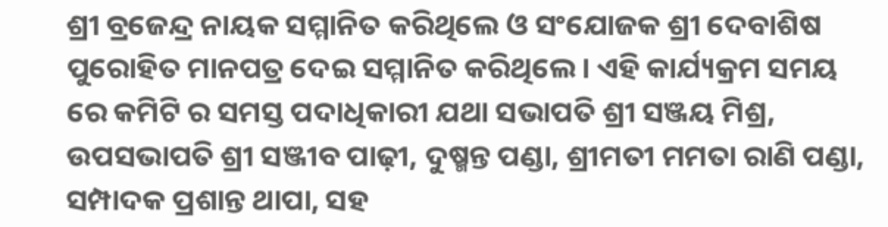ଶ୍ରୀ ବ୍ରଜେନ୍ଦ୍ର ନାୟକ ସମ୍ମାନିତ କରିଥିଲେ ଓ ସଂଯୋଜକ ଶ୍ରୀ ଦେବାଶିଷ ପୁରୋହିତ ମାନପତ୍ର ଦେଇ ସମ୍ମାନିତ କରିଥିଲେ। ଏହି କାର୍ଯ୍ୟକ୍ରମ ସମୟ ରେ କମିଟି ର ସମସ୍ତ ପଦାଧିକାରୀ ଯଥା ସଭାପତି ଶ୍ରୀ ସଞ୍ଜୟ ମିଶ୍ର, ଉପସଭାପତି ଶ୍ରୀ ସଞ୍ଜୀବ ପାଢ଼ୀ, ଦୁଷ୍ମନ୍ତ ପଣ୍ଡା, ଶ୍ରୀମତୀ ମମତା ରାଣି ପଣ୍ଡା, ସମ୍ପାଦକ ପ୍ରଶାନ୍ତ ଥାପା, ସହ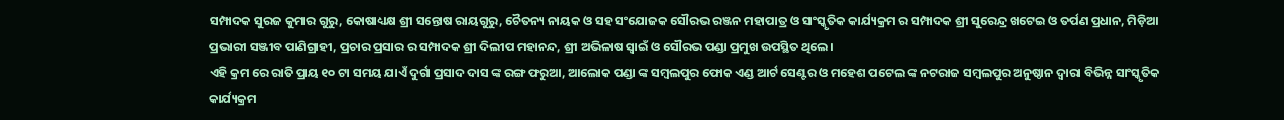ସମ୍ପାଦକ ସୁରଜ କୁମାର ଗୁରୁ, କୋଷାଧ୍ୟକ୍ଷ ଶ୍ରୀ ସନ୍ତୋଷ ରାୟଗୁରୁ, ଚୈତନ୍ୟ ନାୟକ ଓ ସହ ସଂଯୋଜକ ସୌରଭ ରଞ୍ଜନ ମହାପାତ୍ର ଓ ସାଂସ୍କୃତିକ କାର୍ଯ୍ୟକ୍ରମ ର ସମ୍ପାଦକ ଶ୍ରୀ ସୁରେନ୍ଦ୍ର ଖଟେଇ ଓ ତର୍ପଣ ପ୍ରଧାନ, ମିଡ଼ିଆ ପ୍ରଭାରୀ ସଞ୍ଜୀବ ପାଣିଗ୍ରାହୀ, ପ୍ରଚାର ପ୍ରସାର ର ସମ୍ପାଦକ ଶ୍ରୀ ଦିଲୀପ ମହାନନ୍ଦ, ଶ୍ରୀ ଅଭିଳାଷ ସ୍ୱାଇଁ ଓ ସୌରଭ ପଣ୍ଡା ପ୍ରମୁଖ ଉପସ୍ଥିତ ଥିଲେ।
ଏହି କ୍ରମ ରେ ରାତି ପ୍ରାୟ ୧୦ ଟା ସମୟ ଯାଏଁ ଦୁର୍ଗା ପ୍ରସାଦ ଦାସ ଙ୍କ ରଙ୍ଗ ଫରୁଆ, ଆଲୋକ ପଣ୍ଡା ଙ୍କ ସମ୍ବଲପୁର ଫୋକ ଏଣ୍ଡ ଆର୍ଟ ସେଣ୍ଟର ଓ ମହେଶ ପଟେଲ ଙ୍କ ନଟରାଜ ସମ୍ବଲପୁର ଅନୁଷ୍ଠାନ ଦ୍ଵାରା ବିଭିନ୍ନ ସାଂସ୍କୃତିକ କାର୍ଯ୍ୟକ୍ରମ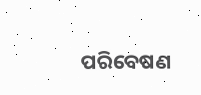ପରିବେଷଣ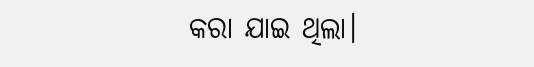କରା ଯାଇ ଥିଲା।